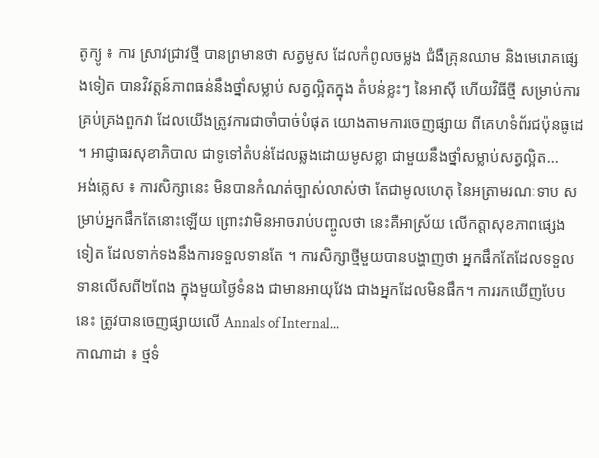តូក្យូ ៖ ការ ស្រាវជ្រាវថ្មី បានព្រមានថា សត្វមូស ដែលកំពូលចម្លង ជំងឺគ្រុនឈាម និងមេរោគផ្សេងទៀត បានវិវត្តន៍ភាពធន់នឹងថ្នាំសម្លាប់ សត្វល្អិតក្នុង តំបន់ខ្លះៗ នៃអាស៊ី ហើយវិធីថ្មី សម្រាប់ការគ្រប់គ្រងពួកវា ដែលយើងត្រូវការជាចាំបាច់បំផុត យោងតាមការចេញផ្សាយ ពីគេហទំព័រជប៉ុនធូដេ ។ អាជ្ញាធរសុខាភិបាល ជាទូទៅតំបន់ដែលឆ្លងដោយមូសខ្លា ជាមួយនឹងថ្នាំសម្លាប់សត្វល្អិត...
អង់គ្លេស ៖ ការសិក្សានេះ មិនបានកំណត់ច្បាស់លាស់ថា តែជាមូលហេតុ នៃអត្រាមរណៈទាប សម្រាប់អ្នកផឹកតែនោះឡើយ ព្រោះវាមិនអាចរាប់បញ្ចូលថា នេះគឺអាស្រ័យ លើកត្តាសុខភាពផ្សេងទៀត ដែលទាក់ទងនឹងការទទួលទានតែ ។ ការសិក្សាថ្មីមួយបានបង្ហាញថា អ្នកផឹកតែដែលទទួលទានលើសពី២ពែង ក្នុងមួយថ្ងៃទំនង ជាមានអាយុវែង ជាងអ្នកដែលមិនផឹក។ ការរកឃើញបែបនេះ ត្រូវបានចេញផ្សាយលើ Annals of Internal...
កាណាដា ៖ ថ្មទំ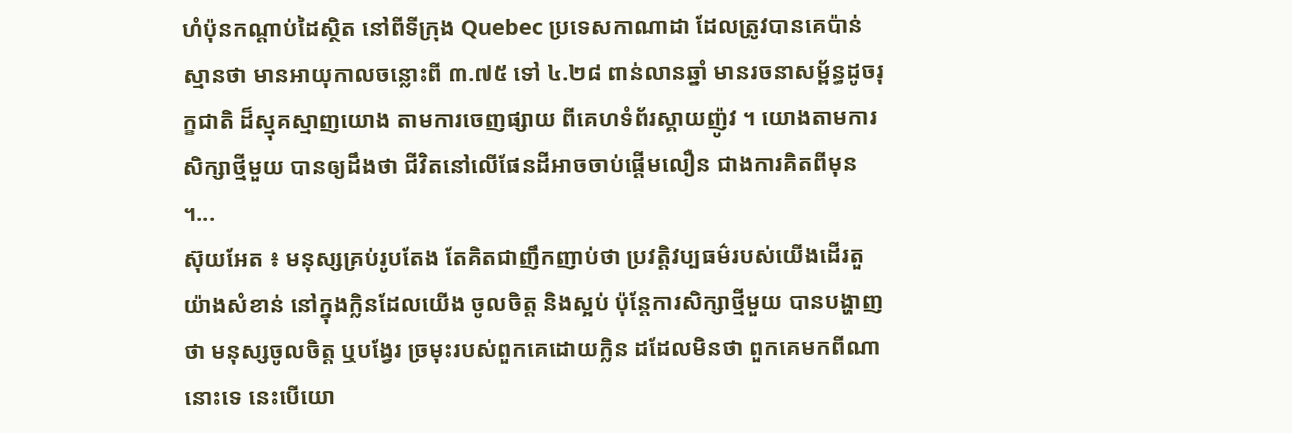ហំប៉ុនកណ្ដាប់ដៃស្ថិត នៅពីទីក្រុង Quebec ប្រទេសកាណាដា ដែលត្រូវបានគេប៉ាន់ស្មានថា មានអាយុកាលចន្លោះពី ៣.៧៥ ទៅ ៤.២៨ ពាន់លានឆ្នាំ មានរចនាសម្ព័ន្ធដូចរុក្ខជាតិ ដ៏ស្មុគស្មាញយោង តាមការចេញផ្សាយ ពីគេហទំព័រស្គាយញ៉ូវ ។ យោងតាមការសិក្សាថ្មីមួយ បានឲ្យដឹងថា ជីវិតនៅលើផែនដីអាចចាប់ផ្តើមលឿន ជាងការគិតពីមុន ។...
ស៊ុយអែត ៖ មនុស្សគ្រប់រូបតែង តែគិតជាញឹកញាប់ថា ប្រវត្តិវប្បធម៌របស់យើងដើរតួយ៉ាងសំខាន់ នៅក្នុងក្លិនដែលយើង ចូលចិត្ត និងស្អប់ ប៉ុន្តែការសិក្សាថ្មីមួយ បានបង្ហាញថា មនុស្សចូលចិត្ត ឬបង្វែរ ច្រមុះរបស់ពួកគេដោយក្លិន ដដែលមិនថា ពួកគេមកពីណានោះទេ នេះបើយោ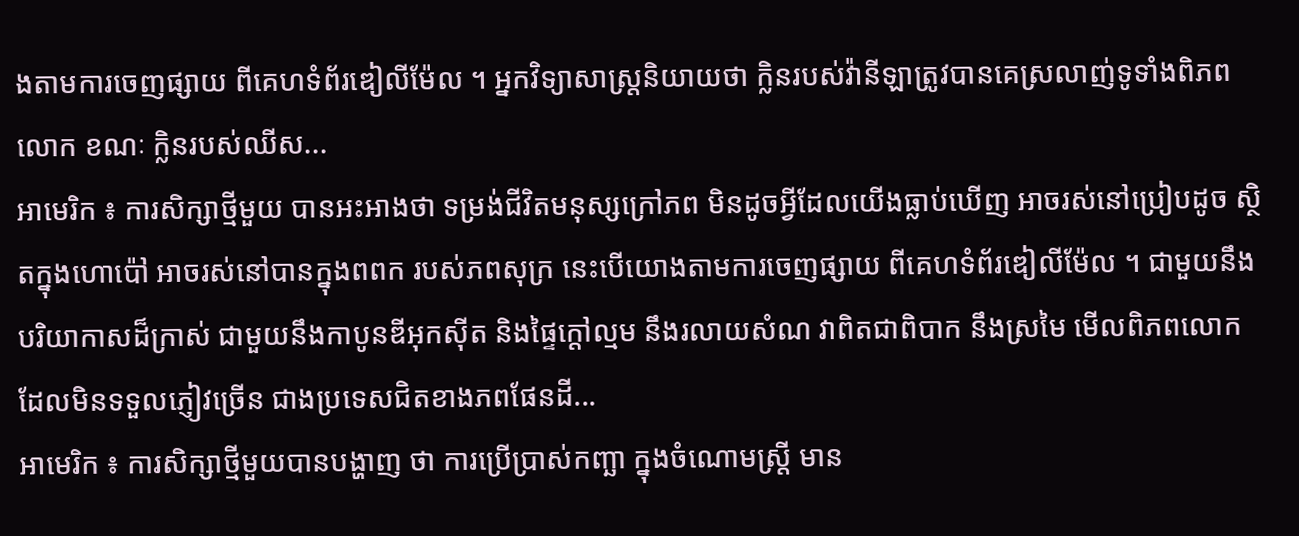ងតាមការចេញផ្សាយ ពីគេហទំព័រឌៀលីម៉ែល ។ អ្នកវិទ្យាសាស្ត្រនិយាយថា ក្លិនរបស់វ៉ានីឡាត្រូវបានគេស្រលាញ់ទូទាំងពិភពលោក ខណៈ ក្លិនរបស់ឈីស...
អាមេរិក ៖ ការសិក្សាថ្មីមួយ បានអះអាងថា ទម្រង់ជីវិតមនុស្សក្រៅភព មិនដូចអ្វីដែលយើងធ្លាប់ឃើញ អាចរស់នៅប្រៀបដូច ស្ថិតក្នុងហោប៉ៅ អាចរស់នៅបានក្នុងពពក របស់ភពសុក្រ នេះបើយោងតាមការចេញផ្សាយ ពីគេហទំព័រឌៀលីម៉ែល ។ ជាមួយនឹងបរិយាកាសដ៏ក្រាស់ ជាមួយនឹងកាបូនឌីអុកស៊ីត និងផ្ទៃក្តៅល្មម នឹងរលាយសំណ វាពិតជាពិបាក នឹងស្រមៃ មើលពិភពលោក ដែលមិនទទួលភ្ញៀវច្រើន ជាងប្រទេសជិតខាងភពផែនដី...
អាមេរិក ៖ ការសិក្សាថ្មីមួយបានបង្ហាញ ថា ការប្រើប្រាស់កញ្ឆា ក្នុងចំណោមស្ត្រី មាន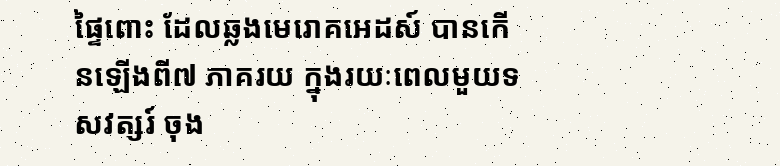ផ្ទៃពោះ ដែលឆ្លងមេរោគអេដស៍ បានកើនឡើងពី៧ ភាគរយ ក្នុងរយៈពេលមួយទសវត្សរ៍ ចុង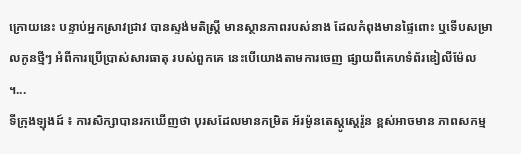ក្រោយនេះ បន្ទាប់អ្នកស្រាវជ្រាវ បានស្ទង់មតិស្ត្រី មានស្ថានភាពរបស់នាង ដែលកំពុងមានផ្ទៃពោះ ឬទើបសម្រាលកូនថ្មីៗ អំពីការប្រើប្រាស់សារធាតុ របស់ពួកគេ នេះបើយោងតាមការចេញ ផ្សាយពីគេហទំព័រឌៀលីម៉ែល ។...
ទីក្រុងឡុងដ៍ ៖ ការសិក្សាបានរកឃើញថា បុរសដែលមានកម្រិត អ័រម៉ូនតេស្តូស្តេរ៉ូន ខ្ពស់អាចមាន ភាពសកម្ម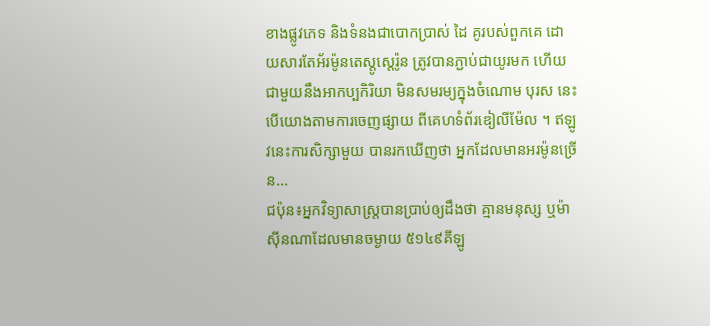ខាងផ្លូវភេទ និងទំនងជាបោកប្រាស់ ដៃ គូរបស់ពួកគេ ដោយសារតែអ័រម៉ូនតេស្តូស្តេរ៉ូន ត្រូវបានភ្ជាប់ជាយូរមក ហើយជាមួយនឹងអាកប្បកិរិយា មិនសមរម្យក្នុងចំណោម បុរស នេះបើយោងតាមការចេញផ្សាយ ពីគេហទំព័រឌៀលីម៉ែល ។ ឥឡូវនេះការសិក្សាមួយ បានរកឃើញថា អ្នកដែលមានអរម៉ូនច្រើន...
ជប៉ុន៖អ្នកវិទ្យាសាស្ត្របានប្រាប់ឲ្យដឹងថា គ្មានមនុស្ស ឬម៉ាស៊ីនណាដែលមានចម្ងាយ ៥១៤៩គីឡូ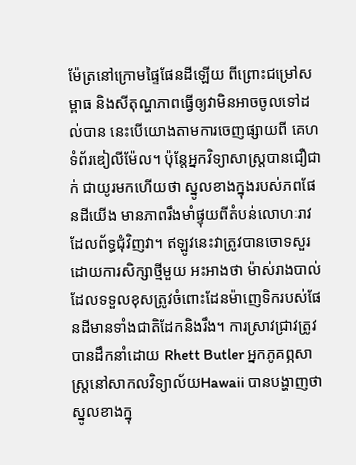ម៉ែត្រនៅក្រោមផ្ទៃផែនដីឡើយ ពីព្រោះជម្រៅសម្ពាធ និងសីតុណ្ហភាពធ្វើឲ្យវាមិនអាចចូលទៅដល់បាន នេះបើយោងតាមការចេញផ្សាយពី គេហទំព័រឌៀលីម៉ែល។ ប៉ុន្តែអ្នកវិទ្យាសាស្ត្របានជឿជាក់ ជាយូរមកហើយថា ស្នូលខាងក្នុងរបស់ភពផែនដីយើង មានភាពរឹងមាំផ្ទុយពីតំបន់លោហៈរាវដែលព័ទ្ធជុំវិញវា។ ឥឡូវនេះវាត្រូវបានចោទសួរដោយការសិក្សាថ្មីមួយ អះអាងថា ម៉ាស់រាងបាល់ ដែលទទួលខុសត្រូវចំពោះដែនម៉ាញេទិករបស់ផែនដីមានទាំងជាតិដែកនិងរឹង។ ការស្រាវជ្រាវត្រូវបានដឹកនាំដោយ Rhett Butler អ្នកភូគព្ភសាស្ត្រនៅសាកលវិទ្យាល័យHawaii បានបង្ហាញថា ស្នូលខាងក្នុ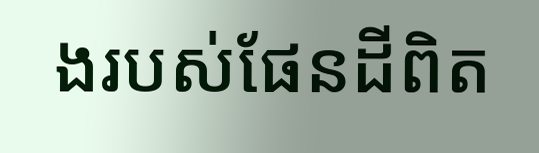ងរបស់ផែនដីពិត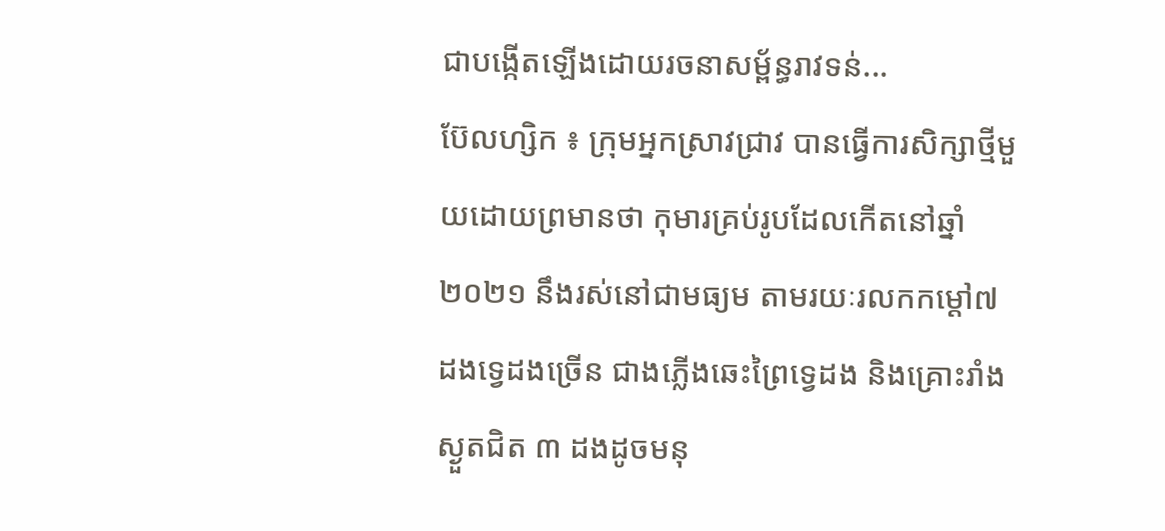ជាបង្កើតឡើងដោយរចនាសម្ព័ន្ធរាវទន់...
ប៊ែលហ្សិក ៖ ក្រុមអ្នកស្រាវជ្រាវ បានធ្វើការសិក្សាថ្មីមួយដោយព្រមានថា កុមារគ្រប់រូបដែលកើតនៅឆ្នាំ ២០២១ នឹងរស់នៅជាមធ្យម តាមរយៈរលកកម្ដៅ៧ ដងទ្វេដងច្រើន ជាងភ្លើងឆេះព្រៃទ្វេដង និងគ្រោះរាំង ស្ងួតជិត ៣ ដងដូចមនុ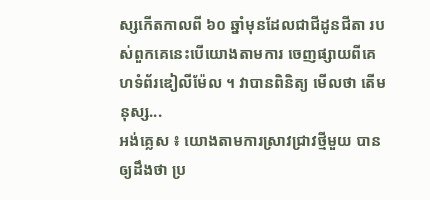ស្សកើតកាលពី ៦០ ឆ្នាំមុនដែលជាជីដូនជីតា របស់ពួកគេនេះបើយោងតាមការ ចេញផ្សាយពីគេហទំព័រឌៀលីម៉ែល ។ វាបានពិនិត្យ មើលថា តើមនុស្ស...
អង់គ្លេស ៖ យោងតាមការស្រាវជ្រាវថ្មីមួយ បានឲ្យដឹងថា ប្រ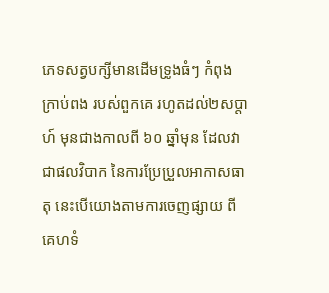ភេទសត្វបក្សីមានដើមទ្រូងធំៗ កំពុងក្រាប់ពង របស់ពួកគេ រហូតដល់២សប្តាហ៍ មុនជាងកាលពី ៦០ ឆ្នាំមុន ដែលវាជាផលវិបាក នៃការប្រែប្រួលអាកាសធាតុ នេះបើយោងតាមការចេញផ្សាយ ពីគេហទំ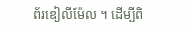ព័រឌៀលីម៉ែល ។ ដើម្បីពិ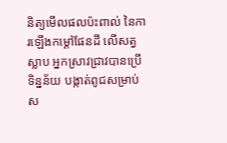និត្យមើលផលប៉ះពាល់ នៃការឡើងកម្ដៅផែនដី លើសត្វស្លាប អ្នកស្រាវជ្រាវបានប្រើទិន្នន័យ បង្កាត់ពូជសម្រាប់ស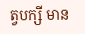ត្វបក្សី មាន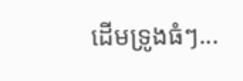ដើមទ្រូងធំៗ...